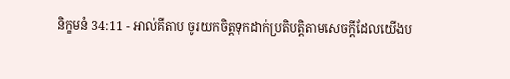និក្ខមនំ 34:11 - អាល់គីតាប ចូរយកចិត្តទុកដាក់ប្រតិបត្តិតាមសេចក្តីដែលយើងប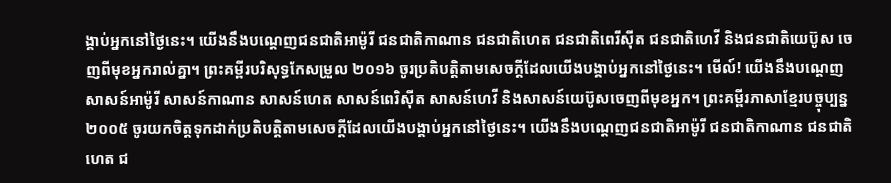ង្គាប់អ្នកនៅថ្ងៃនេះ។ យើងនឹងបណ្តេញជនជាតិអាម៉ូរី ជនជាតិកាណាន ជនជាតិហេត ជនជាតិពេរីស៊ីត ជនជាតិហេវី និងជនជាតិយេប៊ូស ចេញពីមុខអ្នករាល់គ្នា។ ព្រះគម្ពីរបរិសុទ្ធកែសម្រួល ២០១៦ ចូរប្រតិបត្តិតាមសេចក្ដីដែលយើងបង្គាប់អ្នកនៅថ្ងៃនេះ។ មើល៍! យើងនឹងបណ្តេញសាសន៍អាម៉ូរី សាសន៍កាណាន សាសន៍ហេត សាសន៍ពេរិស៊ីត សាសន៍ហេវី និងសាសន៍យេប៊ូសចេញពីមុខអ្នក។ ព្រះគម្ពីរភាសាខ្មែរបច្ចុប្បន្ន ២០០៥ ចូរយកចិត្តទុកដាក់ប្រតិបត្តិតាមសេចក្ដីដែលយើងបង្គាប់អ្នកនៅថ្ងៃនេះ។ យើងនឹងបណ្ដេញជនជាតិអាម៉ូរី ជនជាតិកាណាន ជនជាតិហេត ជ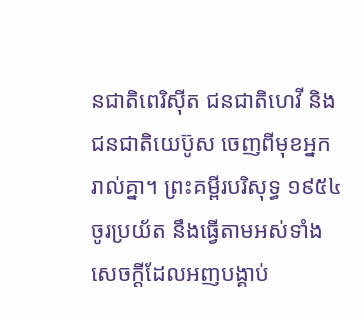នជាតិពេរិស៊ីត ជនជាតិហេវី និងជនជាតិយេប៊ូស ចេញពីមុខអ្នករាល់គ្នា។ ព្រះគម្ពីរបរិសុទ្ធ ១៩៥៤ ចូរប្រយ័ត នឹងធ្វើតាមអស់ទាំងសេចក្ដីដែលអញបង្គាប់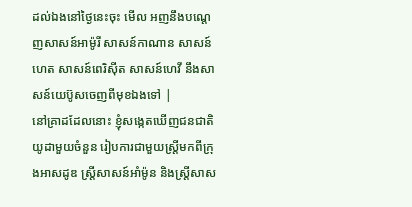ដល់ឯងនៅថ្ងៃនេះចុះ មើល អញនឹងបណ្តេញសាសន៍អាម៉ូរី សាសន៍កាណាន សាសន៍ហេត សាសន៍ពេរិស៊ីត សាសន៍ហេវី នឹងសាសន៍យេប៊ូសចេញពីមុខឯងទៅ |
នៅគ្រាដដែលនោះ ខ្ញុំសង្កេតឃើញជនជាតិយូដាមួយចំនួន រៀបការជាមួយស្ត្រីមកពីក្រុងអាសដូឌ ស្ត្រីសាសន៍អាំម៉ូន និងស្ត្រីសាស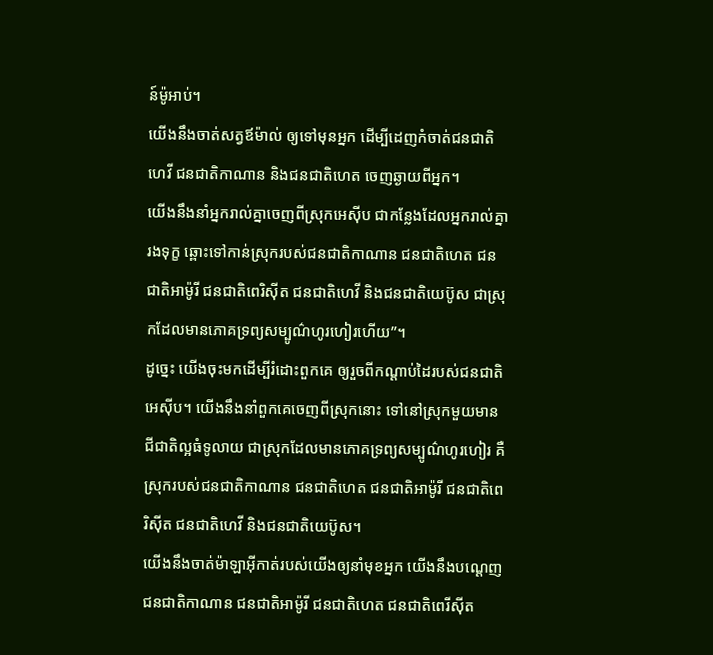ន៍ម៉ូអាប់។
យើងនឹងចាត់សត្វឪម៉ាល់ ឲ្យទៅមុនអ្នក ដើម្បីដេញកំចាត់ជនជាតិហេវី ជនជាតិកាណាន និងជនជាតិហេត ចេញឆ្ងាយពីអ្នក។
យើងនឹងនាំអ្នករាល់គ្នាចេញពីស្រុកអេស៊ីប ជាកន្លែងដែលអ្នករាល់គ្នារងទុក្ខ ឆ្ពោះទៅកាន់ស្រុករបស់ជនជាតិកាណាន ជនជាតិហេត ជនជាតិអាម៉ូរី ជនជាតិពេរិស៊ីត ជនជាតិហេវី និងជនជាតិយេប៊ូស ជាស្រុកដែលមានភោគទ្រព្យសម្បូណ៌ហូរហៀរហើយ”។
ដូច្នេះ យើងចុះមកដើម្បីរំដោះពួកគេ ឲ្យរួចពីកណ្ដាប់ដៃរបស់ជនជាតិអេស៊ីប។ យើងនឹងនាំពួកគេចេញពីស្រុកនោះ ទៅនៅស្រុកមួយមានជីជាតិល្អធំទូលាយ ជាស្រុកដែលមានភោគទ្រព្យសម្បូណ៌ហូរហៀរ គឺស្រុករបស់ជនជាតិកាណាន ជនជាតិហេត ជនជាតិអាម៉ូរី ជនជាតិពេរិស៊ីត ជនជាតិហេវី និងជនជាតិយេប៊ូស។
យើងនឹងចាត់ម៉ាឡាអ៊ីកាត់របស់យើងឲ្យនាំមុខអ្នក យើងនឹងបណ្តេញជនជាតិកាណាន ជនជាតិអាម៉ូរី ជនជាតិហេត ជនជាតិពេរីស៊ីត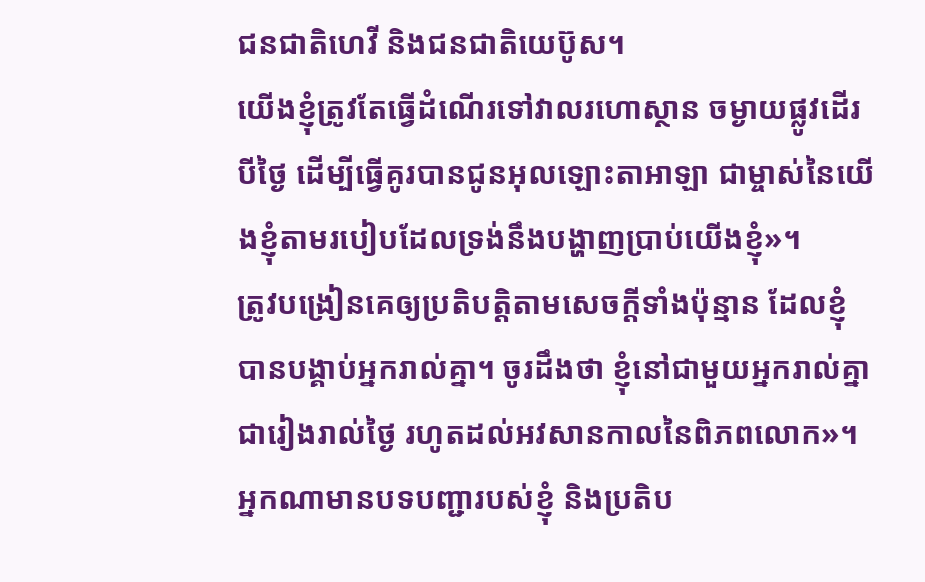ជនជាតិហេវី និងជនជាតិយេប៊ូស។
យើងខ្ញុំត្រូវតែធ្វើដំណើរទៅវាលរហោស្ថាន ចម្ងាយផ្លូវដើរបីថ្ងៃ ដើម្បីធ្វើគូរបានជូនអុលឡោះតាអាឡា ជាម្ចាស់នៃយើងខ្ញុំតាមរបៀបដែលទ្រង់នឹងបង្ហាញប្រាប់យើងខ្ញុំ»។
ត្រូវបង្រៀនគេឲ្យប្រតិបត្ដិតាមសេចក្ដីទាំងប៉ុន្មាន ដែលខ្ញុំបានបង្គាប់អ្នករាល់គ្នា។ ចូរដឹងថា ខ្ញុំនៅជាមួយអ្នករាល់គ្នាជារៀងរាល់ថ្ងៃ រហូតដល់អវសានកាលនៃពិភពលោក»។
អ្នកណាមានបទបញ្ជារបស់ខ្ញុំ និងប្រតិប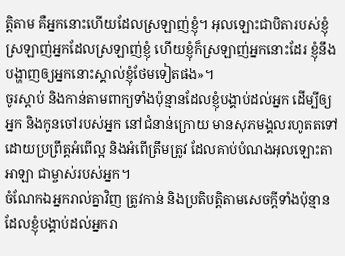ត្ដិតាម គឺអ្នកនោះហើយដែលស្រឡាញ់ខ្ញុំ។ អុលឡោះជាបិតារបស់ខ្ញុំស្រឡាញ់អ្នកដែលស្រឡាញ់ខ្ញុំ ហើយខ្ញុំក៏ស្រឡាញ់អ្នកនោះដែរ ខ្ញុំនឹងបង្ហាញឲ្យអ្នកនោះស្គាល់ខ្ញុំថែមទៀតផង»។
ចូរស្តាប់ និងកាន់តាមពាក្យទាំងប៉ុន្មានដែលខ្ញុំបង្គាប់ដល់អ្នក ដើម្បីឲ្យអ្នក និងកូនចៅរបស់អ្នក នៅជំនាន់ក្រោយ មានសុភមង្គលរហូតតទៅ ដោយប្រព្រឹត្តអំពើល្អ និងអំពើត្រឹមត្រូវ ដែលគាប់បំណងអុលឡោះតាអាឡា ជាម្ចាស់របស់អ្នក។
ចំណែកឯអ្នករាល់គ្នាវិញ ត្រូវកាន់ និងប្រតិបត្តិតាមសេចក្តីទាំងប៉ុន្មានដែលខ្ញុំបង្គាប់ដល់អ្នករា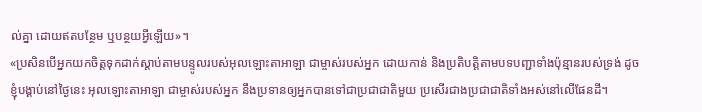ល់គ្នា ដោយឥតបន្ថែម ឬបន្ថយអ្វីឡើយ»។
«ប្រសិនបើអ្នកយកចិត្តទុកដាក់ស្តាប់តាមបន្ទូលរបស់អុលឡោះតាអាឡា ជាម្ចាស់របស់អ្នក ដោយកាន់ និងប្រតិបត្តិតាមបទបញ្ជាទាំងប៉ុន្មានរបស់ទ្រង់ ដូចខ្ញុំបង្គាប់នៅថ្ងៃនេះ អុលឡោះតាអាឡា ជាម្ចាស់របស់អ្នក នឹងប្រទានឲ្យអ្នកបានទៅជាប្រជាជាតិមួយ ប្រសើរជាងប្រជាជាតិទាំងអស់នៅលើផែនដី។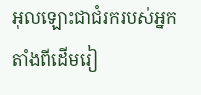អុលឡោះជាជំរករបស់អ្នក តាំងពីដើមរៀ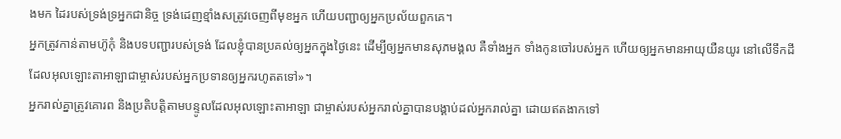ងមក ដៃរបស់ទ្រង់ទ្រអ្នកជានិច្ច ទ្រង់ដេញខ្មាំងសត្រូវចេញពីមុខអ្នក ហើយបញ្ជាឲ្យអ្នកប្រល័យពួកគេ។
អ្នកត្រូវកាន់តាមហ៊ូកុំ និងបទបញ្ជារបស់ទ្រង់ ដែលខ្ញុំបានប្រគល់ឲ្យអ្នកក្នុងថ្ងៃនេះ ដើម្បីឲ្យអ្នកមានសុភមង្គល គឺទាំងអ្នក ទាំងកូនចៅរបស់អ្នក ហើយឲ្យអ្នកមានអាយុយឺនយូរ នៅលើទឹកដីដែលអុលឡោះតាអាឡាជាម្ចាស់របស់អ្នកប្រទានឲ្យអ្នករហូតតទៅ»។
អ្នករាល់គ្នាត្រូវគោរព និងប្រតិបត្តិតាមបន្ទូលដែលអុលឡោះតាអាឡា ជាម្ចាស់របស់អ្នករាល់គ្នាបានបង្គាប់ដល់អ្នករាល់គ្នា ដោយឥតងាកទៅ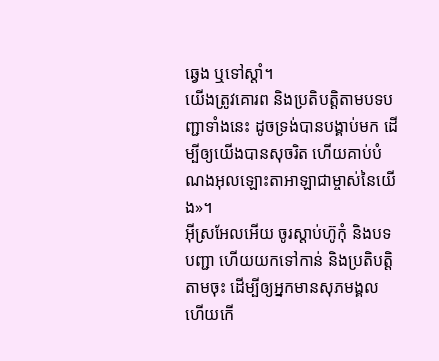ឆ្វេង ឬទៅស្តាំ។
យើងត្រូវគោរព និងប្រតិបត្តិតាមបទបញ្ជាទាំងនេះ ដូចទ្រង់បានបង្គាប់មក ដើម្បីឲ្យយើងបានសុចរិត ហើយគាប់បំណងអុលឡោះតាអាឡាជាម្ចាស់នៃយើង»។
អ៊ីស្រអែលអើយ ចូរស្តាប់ហ៊ូកុំ និងបទបញ្ជា ហើយយកទៅកាន់ និងប្រតិបត្តិតាមចុះ ដើម្បីឲ្យអ្នកមានសុភមង្គល ហើយកើ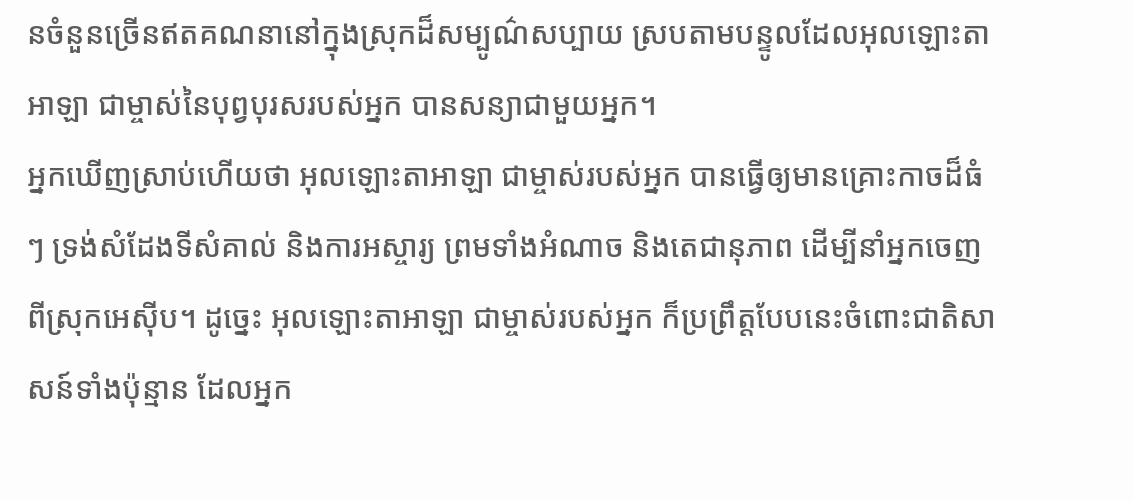នចំនួនច្រើនឥតគណនានៅក្នុងស្រុកដ៏សម្បូណ៌សប្បាយ ស្របតាមបន្ទូលដែលអុលឡោះតាអាឡា ជាម្ចាស់នៃបុព្វបុរសរបស់អ្នក បានសន្យាជាមួយអ្នក។
អ្នកឃើញស្រាប់ហើយថា អុលឡោះតាអាឡា ជាម្ចាស់របស់អ្នក បានធ្វើឲ្យមានគ្រោះកាចដ៏ធំៗ ទ្រង់សំដែងទីសំគាល់ និងការអស្ចារ្យ ព្រមទាំងអំណាច និងតេជានុភាព ដើម្បីនាំអ្នកចេញពីស្រុកអេស៊ីប។ ដូច្នេះ អុលឡោះតាអាឡា ជាម្ចាស់របស់អ្នក ក៏ប្រព្រឹត្តបែបនេះចំពោះជាតិសាសន៍ទាំងប៉ុន្មាន ដែលអ្នក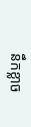នឹកខ្លាច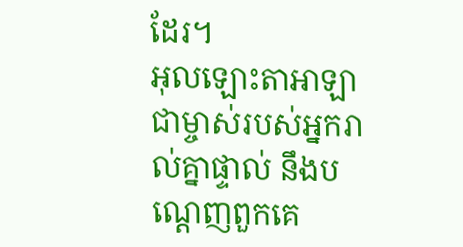ដែរ។
អុលឡោះតាអាឡា ជាម្ចាស់របស់អ្នករាល់គ្នាផ្ទាល់ នឹងបណ្តេញពួកគេ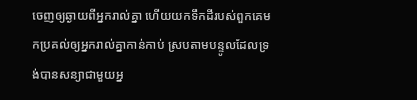ចេញឲ្យឆ្ងាយពីអ្នករាល់គ្នា ហើយយកទឹកដីរបស់ពួកគេមកប្រគល់ឲ្យអ្នករាល់គ្នាកាន់កាប់ ស្របតាមបន្ទូលដែលទ្រង់បានសន្យាជាមួយអ្ន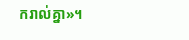ករាល់គ្នា»។